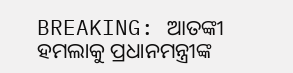BREAKING: ଆତଙ୍କୀ ହମଲାକୁ ପ୍ରଧାନମନ୍ତ୍ରୀଙ୍କ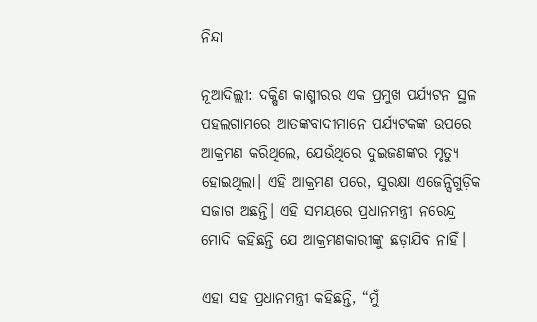ନିନ୍ଦା

ନୂଆଦିଲ୍ଲୀ: ଦକ୍ଷିଣ କାଶ୍ମୀରର ଏକ ପ୍ରମୁଖ ପର୍ଯ୍ୟଟନ ସ୍ଥଳ ପହଲଗାମରେ ଆତଙ୍କବାଦୀମାନେ ପର୍ଯ୍ୟଟକଙ୍କ ଉପରେ ଆକ୍ରମଣ କରିଥିଲେ, ଯେଉଁଥିରେ ଦୁଇଜଣଙ୍କର ମୃତ୍ୟୁ ହୋଇଥିଲା। ଏହି ଆକ୍ରମଣ ପରେ, ସୁରକ୍ଷା ଏଜେନ୍ସିଗୁଡ଼ିକ ସଜାଗ ଅଛନ୍ତି। ଏହି ସମୟରେ ପ୍ରଧାନମନ୍ତ୍ରୀ ନରେନ୍ଦ୍ର ମୋଦି କହିଛନ୍ତି ଯେ ଆକ୍ରମଣକାରୀଙ୍କୁ ଛଡ଼ାଯିବ ନାହିଁ।

ଏହା ସହ ପ୍ରଧାନମନ୍ତ୍ରୀ କହିଛନ୍ତି, “ମୁଁ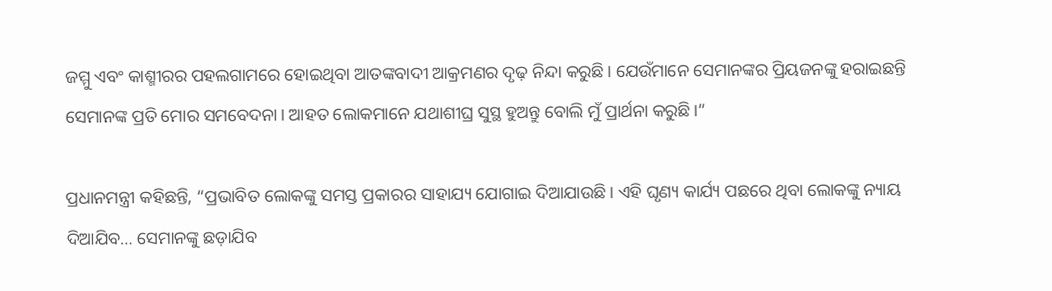ଜମ୍ମୁ ଏବଂ କାଶ୍ମୀରର ପହଲଗାମରେ ହୋଇଥିବା ଆତଙ୍କବାଦୀ ଆକ୍ରମଣର ଦୃଢ଼ ନିନ୍ଦା କରୁଛି। ଯେଉଁମାନେ ସେମାନଙ୍କର ପ୍ରିୟଜନଙ୍କୁ ହରାଇଛନ୍ତି ସେମାନଙ୍କ ପ୍ରତି ମୋର ସମବେଦନା। ଆହତ ଲୋକମାନେ ଯଥାଶୀଘ୍ର ସୁସ୍ଥ ହୁଅନ୍ତୁ ବୋଲି ମୁଁ ପ୍ରାର୍ଥନା କରୁଛି।”

ପ୍ରଧାନମନ୍ତ୍ରୀ କହିଛନ୍ତି, “ପ୍ରଭାବିତ ଲୋକଙ୍କୁ ସମସ୍ତ ପ୍ରକାରର ସାହାଯ୍ୟ ଯୋଗାଇ ଦିଆଯାଉଛି। ଏହି ଘୃଣ୍ୟ କାର୍ଯ୍ୟ ପଛରେ ଥିବା ଲୋକଙ୍କୁ ନ୍ୟାୟ ଦିଆଯିବ… ସେମାନଙ୍କୁ ଛଡ଼ାଯିବ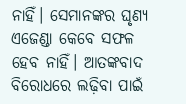ନାହିଁ। ସେମାନଙ୍କର ଘୃଣ୍ୟ ଏଜେଣ୍ଡା କେବେ ସଫଳ ହେବ ନାହିଁ। ଆତଙ୍କବାଦ ବିରୋଧରେ ଲଢ଼ିବା ପାଇଁ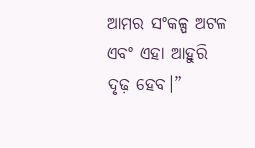ଆମର ସଂକଳ୍ପ ଅଟଳ ଏବଂ ଏହା ଆହୁରି ଦୃଢ଼ ହେବ।”